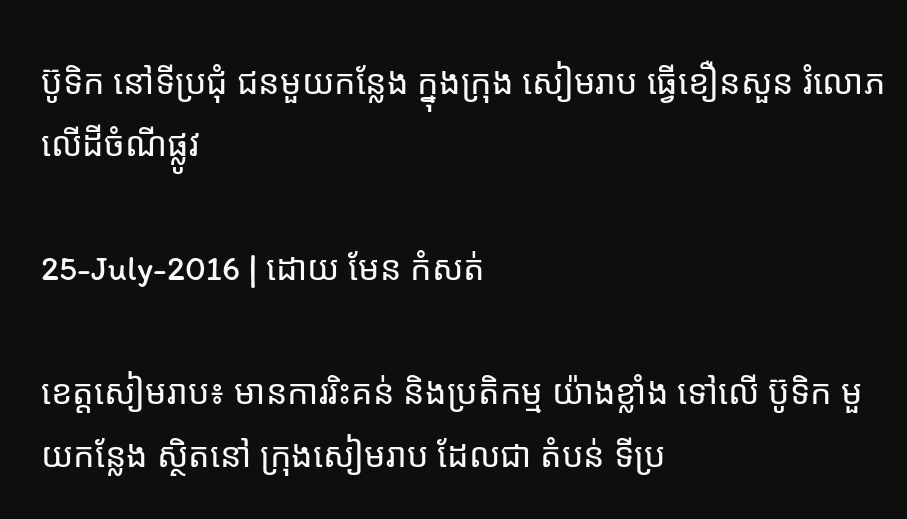ប៊ូទិក នៅទីប្រជុំ ជនមួយកន្លែង ក្នុងក្រុង សៀមរាប ធ្វើខឿនសួន រំលោភ លើដីចំណីផ្លូវ

25-July-2016 | ដោយ មែន កំសត់

ខេត្តសៀមរាប៖ មានការរិះគន់ និងប្រតិកម្ម យ៉ាងខ្លាំង ទៅលើ ប៊ូទិក មួយកន្លែង ស្ថិតនៅ ក្រុងសៀមរាប ដែលជា តំបន់ ទីប្រ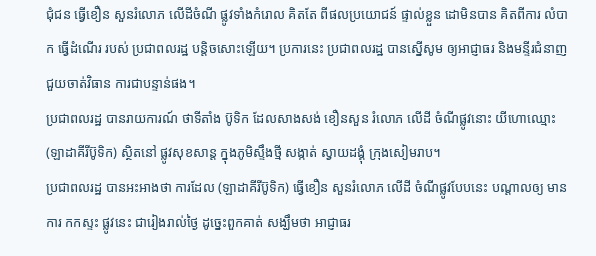ជុំជន ធ្វើខឿន សួនរំលោភ លើដីចំណី ផ្លូវទាំងកំរោល គិតតែ ពីផលប្រយោជន៍ ផ្ទាល់ខ្លួន ដោមិនបាន គិតពីការ លំបាក ធ្វើដំណើរ របស់ ប្រជាពលរដ្ឋ បន្តិចសោះឡើយ។ ប្រការនេះ ប្រជាពលរដ្ឋ បានស្នើសូម ឲ្យអាជ្ញាធរ និងមន្ទីរជំនាញ ជួយចាត់វិធាន ការជាបន្ទាន់ផង។
ប្រជាពលរដ្ឋ បានរាយការណ៍ ថាទីតាំង ប៊ូទិក ដែលសាងសង់ ខឿនសួន រំលោភ លើដី ចំណីផ្លូវនោះ យីហោឈ្មោះ (ឡាដាគីរីប៊ូទិក) ស្ថិតនៅ ផ្លូវសុខសាន្ត ក្នុងភូមិស្ទឹងថ្មី សង្កាត់ ស្វាយដង្គុំ ក្រុងសៀមរាប។
ប្រជាពលរដ្ឋ បានអះអាងថា ការដែល (ឡាដាគីរីប៊ូទិក) ធ្វើខឿន សួនរំលោភ លើដី ចំណីផ្លូវបែបនេះ បណ្ដាលឲ្យ មានការ កកស្ទះ ផ្លូវនេះ ជារៀងរាល់ថ្ងៃ ដូច្នេះពួកគាត់ សង្ឃឹមថា អាជ្ញាធរ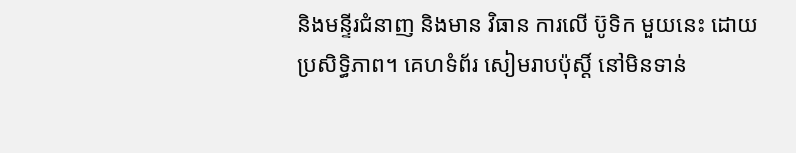និងមន្ទីរជំនាញ និងមាន វិធាន ការលើ ប៊ូទិក មួយនេះ ដោយ ប្រសិទ្ធិភាព។ គេហទំព័រ សៀមរាបប៉ុស្ដិ៍ នៅមិនទាន់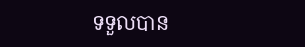ទទួលបាន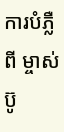ការបំភ្លឺពី ម្ចាស់ប៊ូ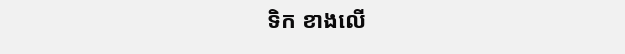ទិក ខាងលើ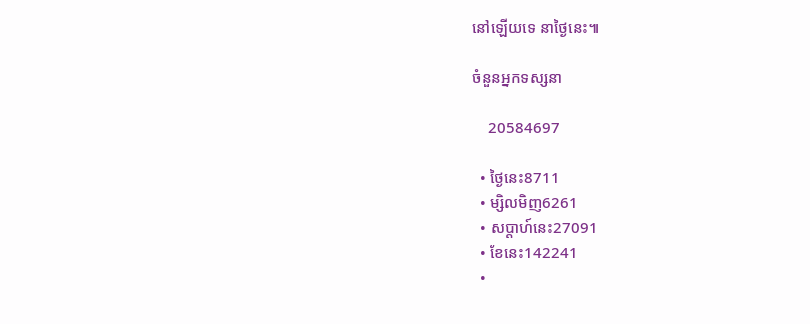នៅឡើយទេ នាថ្ងៃនេះ៕

ចំនួនអ្នកទស្សនា

    20584697

  • ថ្ងៃនេះ8711
  • ម្សិលមិញ6261
  • សប្តាហ៍នេះ27091
  • ខែនេះ142241
  •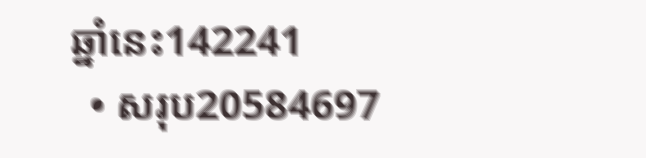ឆ្នាំនេះ142241
  • សរុប20584697